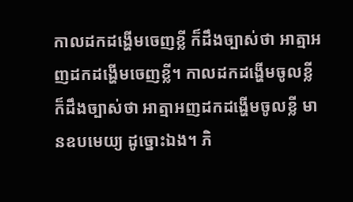កាលដកដង្ហើមចេញខ្លី ក៏ដឹងច្បាស់ថា អាត្មាអញដកដង្ហើមចេញខ្លី។ កាលដកដង្ហើមចូលខ្លី ក៏ដឹងច្បាស់ថា អាត្មាអញដកដង្ហើមចូលខ្លី មានឧបមេយ្យ ដូច្នោះឯង។ ភិ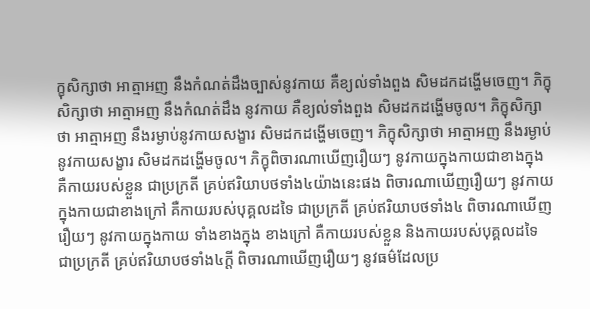ក្ខុសិក្សាថា អាត្មាអញ នឹងកំណត់ដឹងច្បាស់នូវកាយ គឺខ្យល់ទាំងពួង សិមដកដង្ហើមចេញ។ ភិក្ខុសិក្សាថា អាត្មាអញ នឹងកំណត់ដឹង នូវកាយ គឺខ្យល់ទាំងពួង សិមដកដង្ហើមចូល។ ភិក្ខុសិក្សាថា អាត្មាអញ នឹងរម្ងាប់នូវកាយសង្ខារ សិមដកដង្ហើមចេញ។ ភិក្ខុសិក្សាថា អាត្មាអញ នឹងរម្ងាប់នូវកាយសង្ខារ សិមដកដង្ហើមចូល។ ភិក្ខុពិចារណាឃើញរឿយៗ នូវកាយក្នុងកាយជាខាងក្នុង គឺកាយរបស់ខ្លួន ជាប្រក្រតី គ្រប់ឥរិយាបថទាំង៤យ៉ាងនេះផង ពិចារណាឃើញរឿយៗ នូវកាយក្នុងកាយជាខាងក្រៅ គឺកាយរបស់បុគ្គលដទៃ ជាប្រក្រតី គ្រប់ឥរិយាបថទាំង៤ ពិចារណាឃើញរឿយៗ នូវកាយក្នុងកាយ ទាំងខាងក្នុង ខាងក្រៅ គឺកាយរបស់ខ្លួន និងកាយរបស់បុគ្គលដទៃ ជាប្រក្រតី គ្រប់ឥរិយាបថទាំង៤ក្តី ពិចារណាឃើញរឿយៗ នូវធម៌ដែលប្រ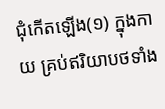ជុំកើតឡើង(១) ក្នុងកាយ គ្រប់ឥរិយាបថទាំង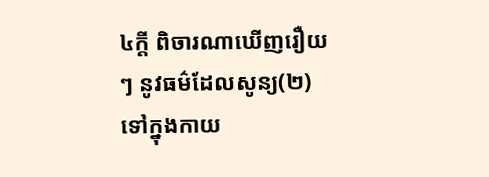៤ក្តី ពិចារណាឃើញរឿយៗ នូវធម៌ដែលសូន្យ(២) ទៅក្នុងកាយ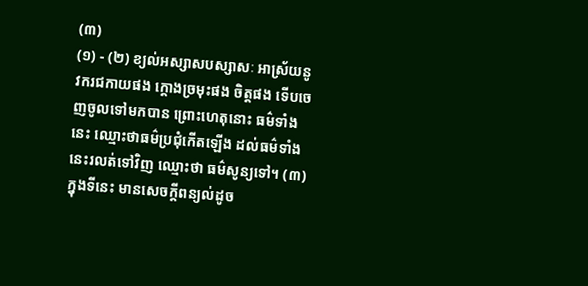(៣)
(១) - (២) ខ្យល់អស្សាសបស្សាសៈ អាស្រ័យនូវករជកាយផង ក្តោងច្រមុះផង ចិត្តផង ទើបចេញចូលទៅមកបាន ព្រោះហេតុនោះ ធម៌ទាំងនេះ ឈ្មោះថាធម៌ប្រជុំកើតឡើង ដល់ធម៌ទាំងនេះរលត់ទៅវិញ ឈ្មោះថា ធម៌សូន្យទៅ។ (៣) ក្នុងទីនេះ មានសេចក្តីពន្យល់ដូច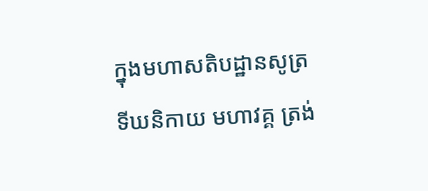ក្នុងមហាសតិបដ្ឋានសូត្រ ទីឃនិកាយ មហាវគ្គ ត្រង់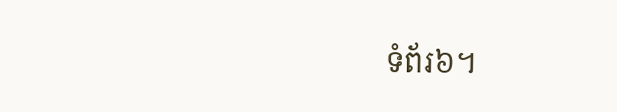ទំព័រ៦។